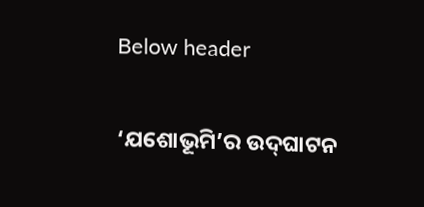Below header

‘ଯଶୋଭୂମି’ର ଉଦ୍‌ଘାଟନ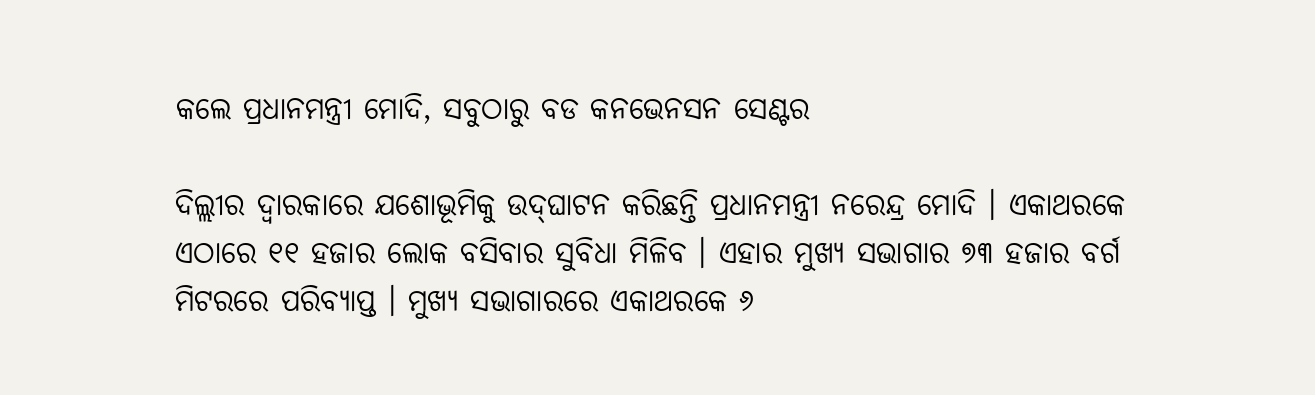କଲେ ପ୍ରଧାନମନ୍ତ୍ରୀ ମୋଦି, ସବୁଠାରୁ ବଡ କନଭେନସନ ସେଣ୍ଟର

ଦିଲ୍ଲୀର ଦ୍ୱାରକାରେ ଯଶୋଭୂମିକୁ ଉଦ୍‌ଘାଟନ କରିଛନ୍ତି ପ୍ରଧାନମନ୍ତ୍ରୀ ନରେନ୍ଦ୍ର ମୋଦି । ଏକାଥରକେ ଏଠାରେ ୧୧ ହଜାର ଲୋକ ବସିବାର ସୁବିଧା ମିଳିବ । ଏହାର ମୁଖ୍ୟ ସଭାଗାର ୭୩ ହଜାର ବର୍ଗ ମିଟରରେ ପରିବ୍ୟାପ୍ତ । ମୁଖ୍ୟ ସଭାଗାରରେ ଏକାଥରକେ ୬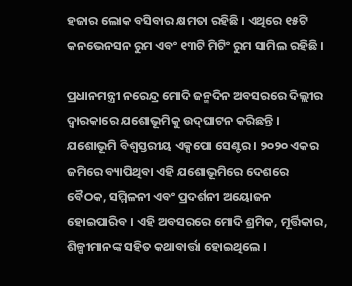ହଜାର ଲୋକ ବସିବାର କ୍ଷମତା ରହିଛି । ଏଥିରେ ୧୫ଟି କନଭେନସନ ରୁମ ଏବଂ ୧୩ଟି ମିଟିଂ ରୁମ ସାମିଲ ରହିଛି ।

ପ୍ରଧାନମନ୍ତ୍ରୀ ନରେନ୍ଦ୍ର ମୋଦି ଜନ୍ମଦିନ ଅବସରରେ ଦିଲ୍ଲୀର ଦ୍ୱାରକାରେ ଯଶୋଭୂମିକୁ ଉଦ୍‌ଘାଟନ କରିଛନ୍ତି । ଯଶୋଭୂମି ବିଶ୍ୱସ୍ତରୀୟ ଏକ୍ସପୋ ସେଣ୍ଟର । ୨୦୨୦ ଏକର ଜମିରେ ବ୍ୟାପିଥିବା ଏହି ଯଶୋଭୂମିରେ ଦେଶରେ ବୈଠକ, ସମ୍ମିଳନୀ ଏବଂ ପ୍ରଦର୍ଶନୀ ଅୟୋଜନ ହୋଇପାରିବ । ଏହି ଅବସରରେ ମୋଦି ଶ୍ରମିକ, ମୂର୍ତ୍ତିକାର, ଶିଳ୍ପୀମାନଙ୍କ ସହିତ କଥାବାର୍ତ୍ତା ହୋଇଥିଲେ ।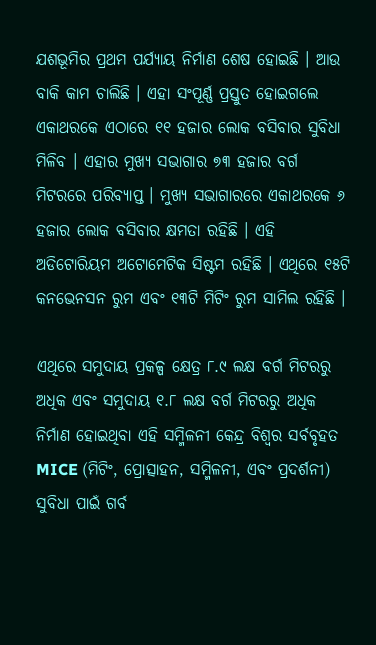ଯଶଭୂମିର ପ୍ରଥମ ପର୍ଯ୍ୟାୟ ନିର୍ମାଣ ଶେଷ ହୋଇଛି । ଆଉ ବାକି କାମ ଚାଲିଛି । ଏହା ସଂପୂର୍ଣ୍ଣ ପ୍ରସ୍ତୁତ ହୋଇଗଲେ ଏକାଥରକେ ଏଠାରେ ୧୧ ହଜାର ଲୋକ ବସିବାର ସୁବିଧା ମିଳିବ । ଏହାର ମୁଖ୍ୟ ସଭାଗାର ୭୩ ହଜାର ବର୍ଗ ମିଟରରେ ପରିବ୍ୟାପ୍ତ । ମୁଖ୍ୟ ସଭାଗାରରେ ଏକାଥରକେ ୬ ହଜାର ଲୋକ ବସିବାର କ୍ଷମତା ରହିଛି । ଏହି ଅଡିଟୋରିୟମ ଅଟୋମେଟିକ ସିଷ୍ଟମ ରହିଛି । ଏଥିରେ ୧୫ଟି କନଭେନସନ ରୁମ ଏବଂ ୧୩ଟି ମିଟିଂ ରୁମ ସାମିଲ ରହିଛି ।

ଏଥିରେ ସମୁଦାୟ ପ୍ରକଳ୍ପ କ୍ଷେତ୍ର ୮.୯ ଲକ୍ଷ ବର୍ଗ ମିଟରରୁ ଅଧିକ ଏବଂ ସମୁଦାୟ ୧.୮ ଲକ୍ଷ ବର୍ଗ ମିଟରରୁ ଅଧିକ ନିର୍ମାଣ ହୋଇଥିବା ଏହି ସମ୍ମିଳନୀ କେନ୍ଦ୍ର ବିଶ୍ୱର ସର୍ବବୃହତ MICE (ମିଟିଂ, ପ୍ରୋତ୍ସାହନ, ସମ୍ମିଳନୀ, ଏବଂ ପ୍ରଦର୍ଶନୀ) ସୁବିଧା ପାଇଁ ଗର୍ବ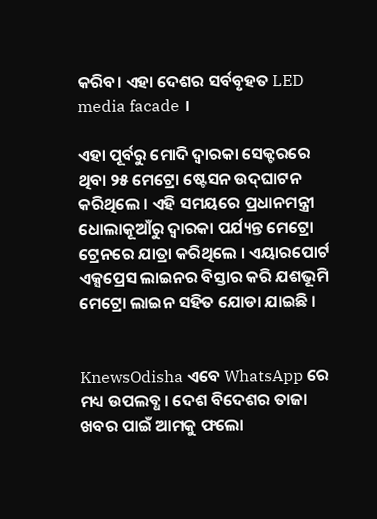କରିବ। ଏହା ଦେଶର ସର୍ବବୃହତ LED media facade ।

ଏହା ପୂର୍ବରୁ ମୋଦି ଦ୍ୱାରକା ସେକ୍ଟରରେ ଥିବା ୨୫ ମେଟ୍ରୋ ଷ୍ଟେସନ ଉଦ୍‌ଘାଟନ କରିଥିଲେ । ଏହି ସମୟରେ ପ୍ରଧାନମନ୍ତ୍ରୀ ଧୋଲାକୂଆଁରୁ ଦ୍ୱାରକା ପର୍ଯ୍ୟନ୍ତ ମେଟ୍ରୋ ଟ୍ରେନରେ ଯାତ୍ରା କରିଥିଲେ । ଏୟାରପୋର୍ଟ ଏକ୍ସପ୍ରେସ ଲାଇନର ବିସ୍ତାର କରି ଯଶଭୂମି ମେଟ୍ରୋ ଲାଇନ ସହିତ ଯୋଡା ଯାଇଛି ।


KnewsOdisha ଏବେ WhatsApp ରେ ମଧ୍ୟ ଉପଲବ୍ଧ । ଦେଶ ବିଦେଶର ତାଜା ଖବର ପାଇଁ ଆମକୁ ଫଲୋ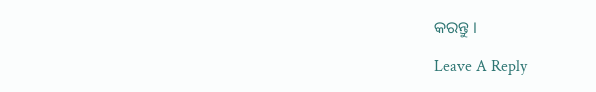କରନ୍ତୁ ।

Leave A Reply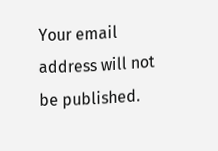Your email address will not be published.